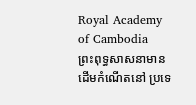Royal Academy of Cambodia
ព្រះពុទ្ធសាសនាមានដើមកំណើតនៅ ប្រទេ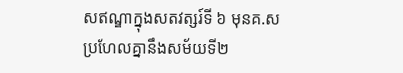សឥណ្ឌាក្នុងសតវត្សរ៍ទី ៦ មុនគ.ស ប្រហែលគ្នានឹងសម័យទី២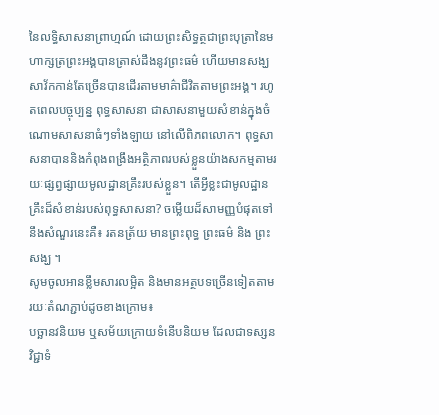នៃលទ្ធិសាសនាព្រាហ្មណ៍ ដោយព្រះសិទ្ធត្ថជាព្រះបុត្រានៃមហាក្សត្រព្រះអង្គបានត្រាស់ដឹងនូវព្រះធម៌ ហើយមានសង្ឃសាវ័កកាន់តែច្រើនបានដើរតាមមាគ៌ាជីវិតតាមព្រះអង្គ។ រហូតពេលបច្ចុប្បន្ន ពុទ្ធសាសនា ជាសាសនាមួយសំខាន់ក្នុងចំណោមសាសនាធំៗទាំងឡាយ នៅលើពិភពលោក។ ពុទ្ធសាសនាបាននិងកំពុងពង្រឹងអត្ថិភាពរបស់ខ្លួនយ៉ាងសកម្មតាមរយៈផ្សព្វផ្សាយមូលដ្ឋានគ្រឹះរបស់ខ្លួន។ តើអ្វីខ្លះជាមូលដ្ឋានគ្រឹះដ៏សំខាន់របស់ពុទ្ធសាសនា? ចម្លើយដ៏សាមញ្ញបំផុតទៅ នឹងសំណួរនេះគឺ៖ រតនត្រ័យ មានព្រះពុទ្ធ ព្រះធម៌ និង ព្រះសង្ឃ ។
សូមចូលអានខ្លឹមសារលម្អិត និងមានអត្ថបទច្រើនទៀតតាមរយៈតំណភ្ជាប់ដូចខាងក្រោម៖
បច្ឆានវនិយម ឬសម័យក្រោយទំនើបនិយម ដែលជាទស្សនវិជ្ជាទំ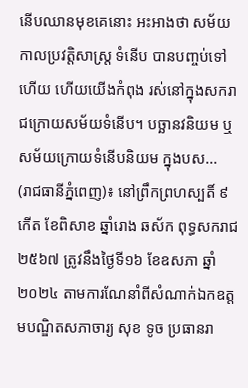នើបឈានមុខគេនោះ អះអាងថា សម័យកាលប្រវត្ដិសាស្ដ្រ ទំនើប បានបញ្ចប់ទៅហើយ ហើយយើងកំពុង រស់នៅក្នុងសករាជក្រោយសម័យទំនើប។ បច្ឆានវនិយម ឬសម័យក្រោយទំនើបនិយម ក្នុងបស...
(រាជធានីភ្នំពេញ)៖ នៅព្រឹកព្រហស្បតិ៍ ៩ កើត ខែពិសាខ ឆ្នាំរោង ឆស័ក ពុទ្ធសករាជ ២៥៦៧ ត្រូវនឹងថ្ងៃទី១៦ ខែឧសភា ឆ្នាំ២០២៤ តាមការណែនាំពីសំណាក់ឯកឧត្ដមបណ្ឌិតសភាចារ្យ សុខ ទូច ប្រធានរា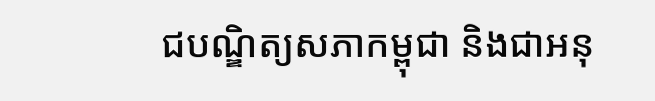ជបណ្ឌិត្យសភាកម្ពុជា និងជាអនុ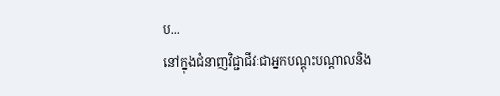ប...
នៅក្នុងជំនាញវិជ្ជាជីវៈជាអ្នកបណ្ដុះបណ្ដាលនិង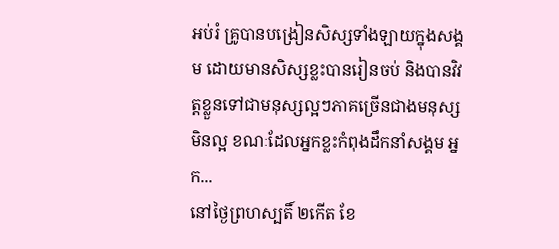អប់រំ គ្រូបានបង្រៀនសិស្សទាំងឡាយក្នុងសង្គម ដោយមានសិស្សខ្លះបានរៀនចប់ និងបានវិវត្តខ្លួនទៅជាមនុស្សល្អៗភាគច្រើនជាងមនុស្សមិនល្អ ខណៈដែលអ្នកខ្លះកំពុងដឹកនាំសង្គម អ្នក...
នៅថ្ងៃព្រហស្បតិ៍ ២កើត ខែ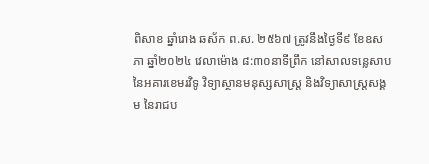ពិសាខ ឆ្នាំរោង ឆស័ក ព.ស. ២៥៦៧ ត្រូវនឹងថ្ងៃទី៩ ខែឧសភា ឆ្នាំ២០២៤ វេលាម៉ោង ៨:៣០នាទីព្រឹក នៅសាលទន្លេសាបនៃអគារខេមរវិទូ វិទ្យាស្ថានមនុស្សសាស្រ្ត និងវិទ្យាសាស្រ្តសង្គម នៃរាជប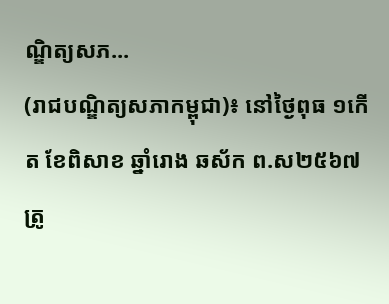ណ្ឌិត្យសភ...
(រាជបណ្ឌិត្យសភាកម្ពុជា)៖ នៅថ្ងៃពុធ ១កើត ខែពិសាខ ឆ្នាំរោង ឆស័ក ព.ស២៥៦៧ត្រូ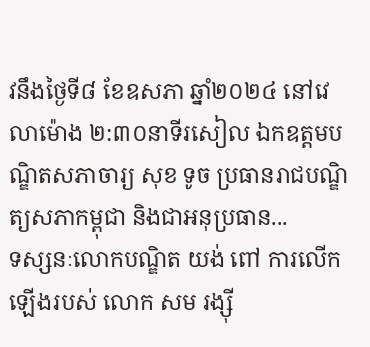វនឹងថ្ងៃទី៨ ខែឧសភា ឆ្នាំ២០២៤ នៅវេលាម៉ោង ២:៣០នាទីរសៀល ឯកឧត្តមបណ្ឌិតសភាចារ្យ សុខ ទូច ប្រធានរាជបណ្ឌិត្យសភាកម្ពុជា និងជាអនុប្រធាន...
ទស្សនៈលោកបណ្ឌិត យង់ ពៅ ការលើកឡើងរបស់ លោក សម រង្ស៊ី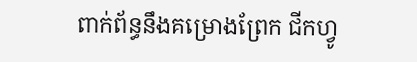ពាក់ព័ន្ធនឹងគម្រោងព្រែក ជីកហ្វូ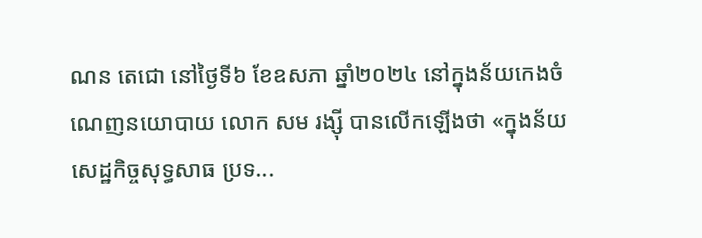ណន តេជោ នៅថ្ងៃទី៦ ខែឧសភា ឆ្នាំ២០២៤ នៅក្នុងន័យកេងចំណេញនយោបាយ លោក សម រង្ស៊ី បានលើកឡើងថា «ក្នុងន័យសេដ្ឋកិច្ចសុទ្ធសាធ ប្រទ...